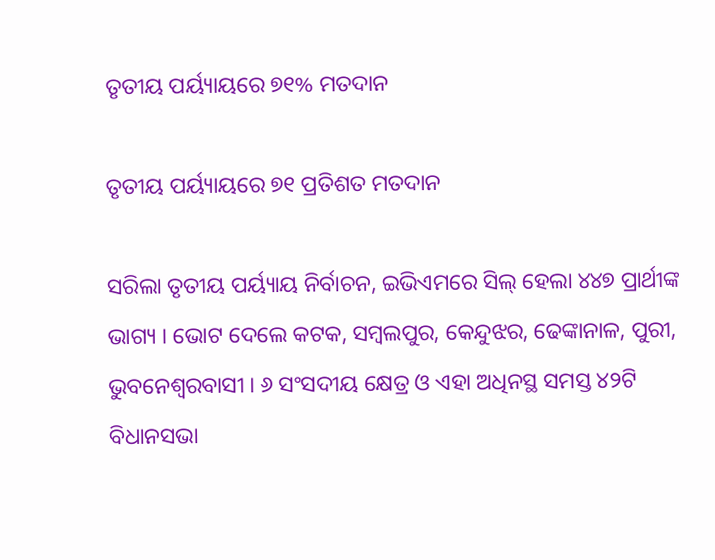ତୃତୀୟ ପର୍ୟ୍ୟାୟରେ ୭୧% ମତଦାନ

ତୃତୀୟ ପର୍ୟ୍ୟାୟରେ ୭୧ ପ୍ରତିଶତ ମତଦାନ

ସରିଲା ତୃତୀୟ ପର୍ୟ୍ୟାୟ ନିର୍ବାଚନ, ଇଭିଏମରେ ସିଲ୍ ହେଲା ୪୪୭ ପ୍ରାର୍ଥୀଙ୍କ ଭାଗ୍ୟ । ଭୋଟ ଦେଲେ କଟକ, ସମ୍ବଲପୁର, କେନ୍ଦୁଝର, ଢେଙ୍କାନାଳ, ପୁରୀ, ଭୁବନେଶ୍ୱରବାସୀ । ୬ ସଂସଦୀୟ କ୍ଷେତ୍ର ଓ ଏହା ଅଧିନସ୍ଥ ସମସ୍ତ ୪୨ଟି ବିଧାନସଭା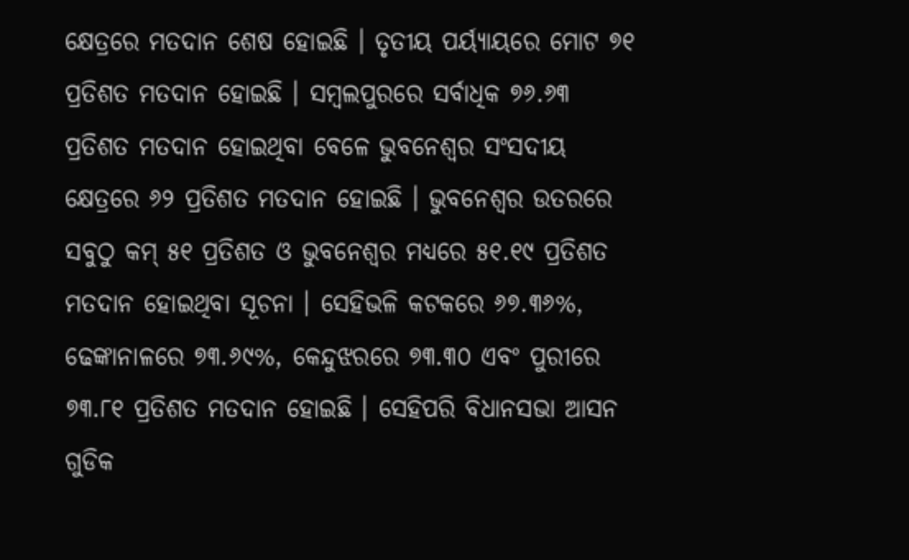କ୍ଷେତ୍ରରେ ମତଦାନ ଶେଷ ହୋଇଛି । ତୃତୀୟ ପର୍ୟ୍ୟାୟରେ ମୋଟ ୭୧ ପ୍ରତିଶତ ମତଦାନ ହୋଇଛି । ସମ୍ବଲପୁରରେ ସର୍ବାଧିକ ୭୬.୬୩ ପ୍ରତିଶତ ମତଦାନ ହୋଇଥିବା ବେଳେ ଭୁବନେଶ୍ୱର ସଂସଦୀୟ କ୍ଷେତ୍ରରେ ୬୨ ପ୍ରତିଶତ ମତଦାନ ହୋଇଛି । ଭୁବନେଶ୍ୱର ଉତରରେ ସବୁଠୁ କମ୍ ୫୧ ପ୍ରତିଶତ ଓ ଭୁବନେଶ୍ୱର ମଧ୍ୟରେ ୫୧.୧୯ ପ୍ରତିଶତ ମତଦାନ ହୋଇଥିବା ସୂଚନା । ସେହିଭଳି କଟକରେ ୬୭.୩୬%, ଢେଙ୍କାନାଳରେ ୭୩.୬୯%, କେନ୍ଦୁଝରରେ ୭୩.୩୦ ଏବଂ ପୁରୀରେ ୭୩.୮୧ ପ୍ରତିଶତ ମତଦାନ ହୋଇଛି । ସେହିପରି ବିଧାନସଭା ଆସନ ଗୁଡିକ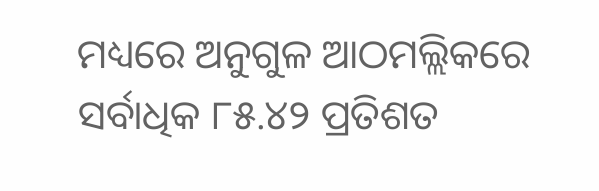ମଧ୍ୟରେ ଅନୁଗୁଳ ଆଠମଲ୍ଲିକରେ ସର୍ବାଧିକ ୮୫.୪୨ ପ୍ରତିଶତ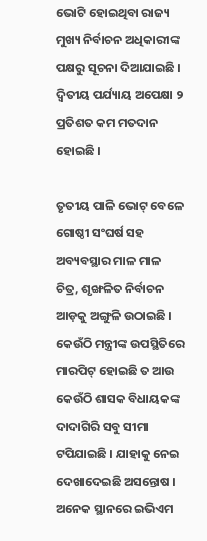ଭୋଟି ହୋଇଥିବା ରାଜ୍ୟ ମୁଖ୍ୟ ନିର୍ବାଚନ ଅଧିକାରୀଙ୍କ ପକ୍ଷରୁ ସୂଚନା ଦିଆଯାଇଛି । ଦ୍ୱିତୀୟ ପର୍ଯ୍ୟାୟ ଅପେକ୍ଷା ୨ ପ୍ରତିଶତ କମ ମତଦାନ ହୋଇଛି ।

ତୃତୀୟ ପାଳି ଭୋଟ୍ ବେଳେ ଗୋଷ୍ଠୀ ସଂଘର୍ଷ ସହ ଅବ୍ୟବସ୍ଥାର ମାଳ ମାଳ ଚିତ୍ର, ଶୃଙ୍ଖଳିତ ନିର୍ବାଚନ ଆଡ଼କୁ ଅଙ୍ଗୁଳି ଉଠାଇଛି । କେଉଁଠି ମନ୍ତ୍ରୀଙ୍କ ଉପସ୍ଥିତିରେ ମାରପିଟ୍ ହୋଇଛି ତ ଆଉ କେଉଁଠି ଶାସକ ବିଧାୟକଙ୍କ ଦାଦାଗିରି ସବୁ ସୀମା ଟପିଯାଇଛି । ଯାହାକୁ ନେଇ ଦେଖାଦେଇଛି ଅସନ୍ତୋଷ । ଅନେକ ସ୍ଥାନରେ ଇଭିଏମ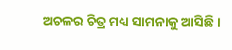ଅଚଳର ଚିତ୍ର ମଧ୍ୟ ସାମନାକୁ ଆସିଛି ।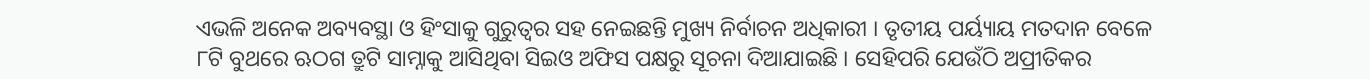ଏଭଳି ଅନେକ ଅବ୍ୟବସ୍ଥା ଓ ହିଂସାକୁ ଗୁରୁତ୍ୱର ସହ ନେଇଛନ୍ତି ମୁଖ୍ୟ ନିର୍ବାଚନ ଅଧିକାରୀ । ତୃତୀୟ ପର୍ୟ୍ୟାୟ ମତଦାନ ବେଳେ ୮ଟି ବୁଥରେ ଋଠଗ ତ୍ରୁଟି ସାମ୍ନାକୁ ଆସିଥିବା ସିଇଓ ଅଫିସ ପକ୍ଷରୁ ସୂଚନା ଦିଆଯାଇଛି । ସେହିପରି ଯେଉଁଠି ଅପ୍ରୀତିକର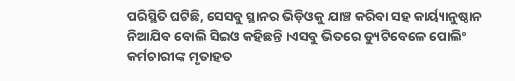ପରିସ୍ଥିତି ଘଟିଛି, ସେସବୁ ସ୍ଥାନର ଭିଡ଼ିଓକୁ ଯାଞ୍ଚ କରିବା ସହ କାର୍ୟ୍ୟାନୁଷ୍ଠାନ ନିଆଯିବ ବୋଲି ସିଇଓ କହିଛନ୍ତି ।ଏସବୁ ଭିତରେ ଡ୍ୟୁଟିବେଳେ ପୋଲିଂ କର୍ମଚାରୀଙ୍କ ମୃତାହତ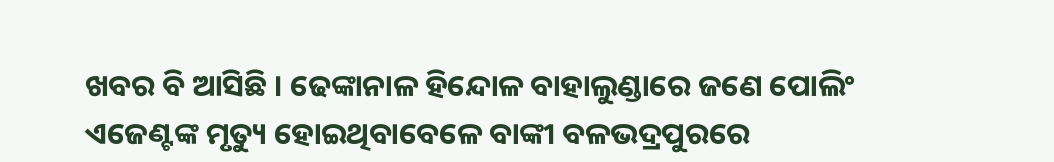ଖବର ବି ଆସିଛି । ଢେଙ୍କାନାଳ ହିନ୍ଦୋଳ ବାହାଲୁଣ୍ଡାରେ ଜଣେ ପୋଲିଂ ଏଜେଣ୍ଟଙ୍କ ମୃତ୍ୟୁ ହୋଇଥିବାବେଳେ ବାଙ୍କୀ ବଳଭଦ୍ରପୁରରେ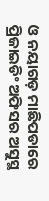ଓ ନୟାଗଡ଼ ମାଛିପଡାରେ ପ୍ରିଜାଇଡିଂ ଅଫିସର ଅସୁସ୍ଥ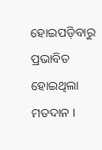ହୋଇପଡ଼ିବାରୁ ପ୍ରଭାବିତ ହୋଇଥିଲା ମତଦାନ ।